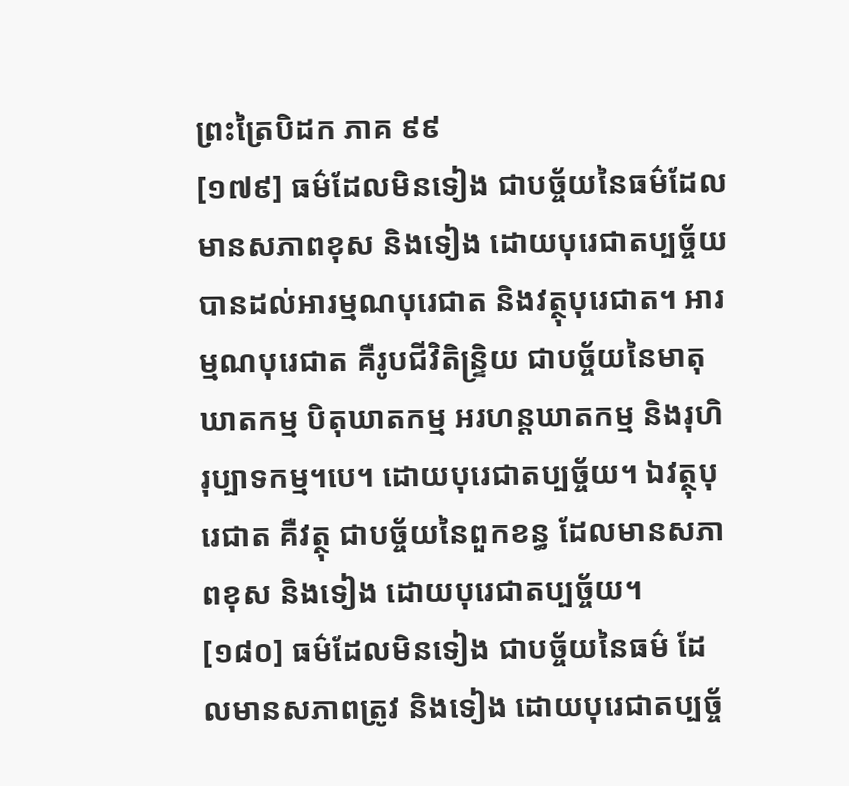ព្រះត្រៃបិដក ភាគ ៩៩
[១៧៩] ធម៌ដែលមិនទៀង ជាបច្ច័យនៃធម៌ដែលមានសភាពខុស និងទៀង ដោយបុរេជាតប្បច្ច័យ បានដល់អារម្មណបុរេជាត និងវត្ថុបុរេជាត។ អារម្មណបុរេជាត គឺរូបជីវិតិន្ទ្រិយ ជាបច្ច័យនៃមាតុឃាតកម្ម បិតុឃាតកម្ម អរហន្តឃាតកម្ម និងរុហិរុប្បាទកម្ម។បេ។ ដោយបុរេជាតប្បច្ច័យ។ ឯវត្ថុបុរេជាត គឺវត្ថុ ជាបច្ច័យនៃពួកខន្ធ ដែលមានសភាពខុស និងទៀង ដោយបុរេជាតប្បច្ច័យ។
[១៨០] ធម៌ដែលមិនទៀង ជាបច្ច័យនៃធម៌ ដែលមានសភាពត្រូវ និងទៀង ដោយបុរេជាតប្បច្ច័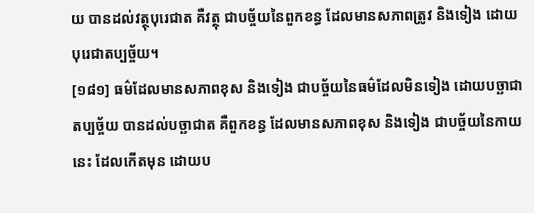យ បានដល់វត្ថុបុរេជាត គឺវត្ថុ ជាបច្ច័យនៃពួកខន្ធ ដែលមានសភាពត្រូវ និងទៀង ដោយបុរេជាតប្បច្ច័យ។
[១៨១] ធម៌ដែលមានសភាពខុស និងទៀង ជាបច្ច័យនៃធម៌ដែលមិនទៀង ដោយបច្ឆាជាតប្បច្ច័យ បានដល់បច្ឆាជាត គឺពួកខន្ធ ដែលមានសភាពខុស និងទៀង ជាបច្ច័យនៃកាយនេះ ដែលកើតមុន ដោយប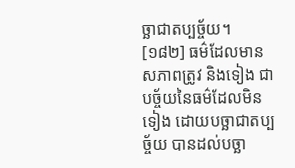ច្ឆាជាតប្បច្ច័យ។
[១៨២] ធម៌ដែលមានសភាពត្រូវ និងទៀង ជាបច្ច័យនៃធម៌ដែលមិនទៀង ដោយបច្ឆាជាតប្បច្ច័យ បានដល់បច្ឆា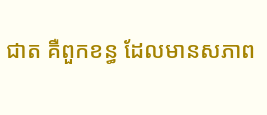ជាត គឺពួកខន្ធ ដែលមានសភាព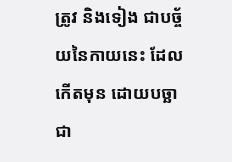ត្រូវ និងទៀង ជាបច្ច័យនៃកាយនេះ ដែលកើតមុន ដោយបច្ឆាជា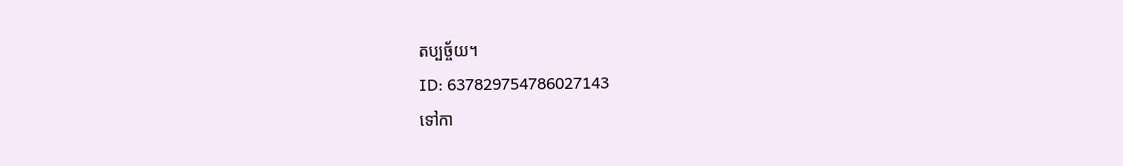តប្បច្ច័យ។
ID: 637829754786027143
ទៅកា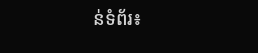ន់ទំព័រ៖